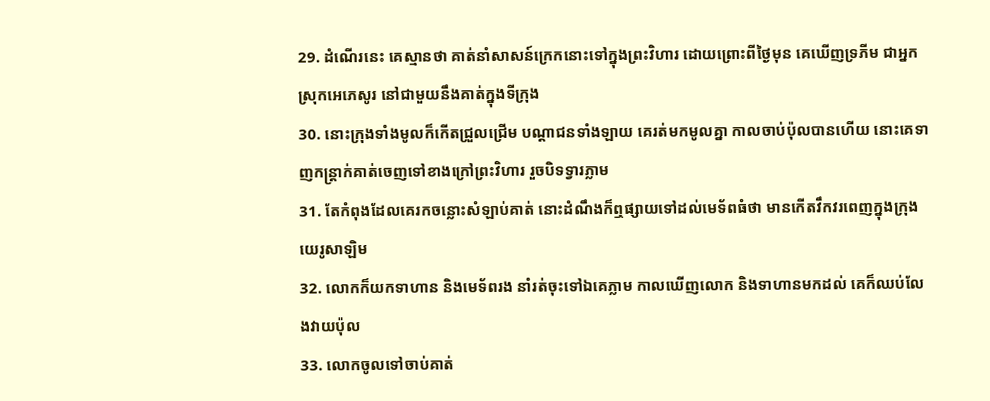29. ដំណើរនេះ គេស្មានថា គាត់នាំសាសន៍ក្រេកនោះទៅក្នុងព្រះវិហារ ដោយព្រោះពីថ្ងៃមុន គេឃើញទ្រភីម ជាអ្នកស្រុកអេភេសូរ នៅជាមួយនឹងគាត់ក្នុងទីក្រុង
30. នោះក្រុងទាំងមូលក៏កើតជ្រួលជ្រើម បណ្តាជនទាំងឡាយ គេរត់មកមូលគ្នា កាលចាប់ប៉ុលបានហើយ នោះគេទាញកន្ត្រាក់គាត់ចេញទៅខាងក្រៅព្រះវិហារ រួចបិទទ្វារភ្លាម
31. តែកំពុងដែលគេរកចន្លោះសំឡាប់គាត់ នោះដំណឹងក៏ឮផ្សាយទៅដល់មេទ័ពធំថា មានកើតវឹកវរពេញក្នុងក្រុងយេរូសាឡិម
32. លោកក៏យកទាហាន និងមេទ័ពរង នាំរត់ចុះទៅឯគេភ្លាម កាលឃើញលោក និងទាហានមកដល់ គេក៏ឈប់លែងវាយប៉ុល
33. លោកចូលទៅចាប់គាត់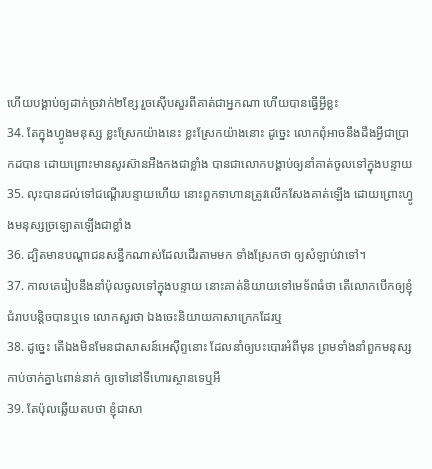ហើយបង្គាប់ឲ្យដាក់ច្រវាក់២ខ្សែ រួចស៊ើបសួរពីគាត់ជាអ្នកណា ហើយបានធ្វើអ្វីខ្លះ
34. តែក្នុងហ្វូងមនុស្ស ខ្លះស្រែកយ៉ាងនេះ ខ្លះស្រែកយ៉ាងនោះ ដូច្នេះ លោកពុំអាចនឹងដឹងអ្វីជាប្រាកដបាន ដោយព្រោះមានសូរស៊ានអឺងកងជាខ្លាំង បានជាលោកបង្គាប់ឲ្យនាំគាត់ចូលទៅក្នុងបន្ទាយ
35. លុះបានដល់ទៅជណ្តើរបន្ទាយហើយ នោះពួកទាហានត្រូវលើកសែងគាត់ឡើង ដោយព្រោះហ្វូងមនុស្សច្រឡោតឡើងជាខ្លាំង
36. ដ្បិតមានបណ្តាជនសន្ធឹកណាស់ដែលដើរតាមមក ទាំងស្រែកថា ឲ្យសំឡាប់វាទៅ។
37. កាលគេរៀបនឹងនាំប៉ុលចូលទៅក្នុងបន្ទាយ នោះគាត់និយាយទៅមេទ័ពធំថា តើលោកបើកឲ្យខ្ញុំជំរាបបន្តិចបានឬទេ លោកសួរថា ឯងចេះនិយាយភាសាក្រេកដែរឬ
38. ដូច្នេះ តើឯងមិនមែនជាសាសន៍អេស៊ីព្ទនោះ ដែលនាំឲ្យបះបោរអំពីមុន ព្រមទាំងនាំពួកមនុស្សកាប់ចាក់គ្នា៤ពាន់នាក់ ឲ្យទៅនៅទីហោរស្ថានទេឬអី
39. តែប៉ុលឆ្លើយតបថា ខ្ញុំជាសា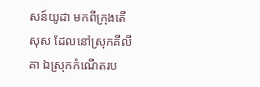សន៍យូដា មកពីក្រុងតើសុស ដែលនៅស្រុកគីលីគា ឯស្រុកកំណើតរប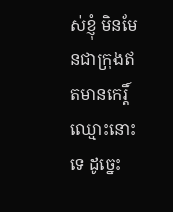ស់ខ្ញុំ មិនមែនជាក្រុងឥតមានកេរ្តិ៍ឈ្មោះនោះទេ ដូច្នេះ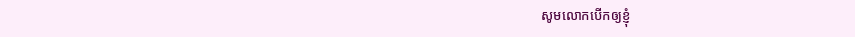សូមលោកបើកឲ្យខ្ញុំ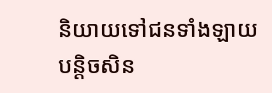និយាយទៅជនទាំងឡាយបន្តិចសិន